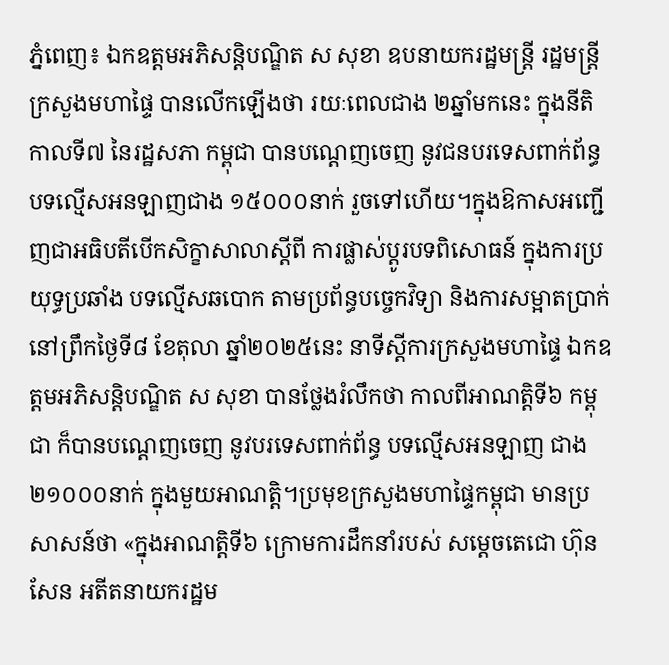ភ្នំពេញ៖ ឯកឧត្តមអភិសន្ដិបណ្ឌិត ស សុខា ឧបនាយករដ្ឋមន្ដ្រី រដ្ឋមន្ដ្រីក្រសួងមហាផ្ទៃ បានលើកឡើងថា រយៈពេលជាង ២ឆ្នាំមកនេះ ក្នុងនីតិកាលទី៧ នៃរដ្ឋសភា កម្ពុជា បានបណ្ដេញចេញ នូវជនបរទេសពាក់ព័ន្ធ បទល្មើសអនឡាញជាង ១៥០០០នាក់ រួចទៅហើយ។ក្នុងឱកាសអញ្ជើញជាអធិបតីបើកសិក្ខាសាលាស្ដីពី ការផ្លាស់ប្ដូរបទពិសោធន៍ ក្នុងការប្រយុទ្ធប្រឆាំង បទល្មើសឆបោក តាមប្រព័ន្ធបច្ចេកវិទ្យា និងការសម្អាតប្រាក់ នៅព្រឹកថ្ងៃទី៨ ខែតុលា ឆ្នាំ២០២៥នេះ នាទីស្ដីការក្រសួងមហាផ្ទៃ ឯកឧត្តមអភិសន្ដិបណ្ឌិត ស សុខា បានថ្លែងរំលឹកថា កាលពីអាណត្តិទី៦ កម្ពុជា ក៏បានបណ្ដេញចេញ នូវបរទេសពាក់ព័ន្ធ បទល្មើសអនឡាញ ជាង ២១០០០នាក់ ក្នុងមួយអាណត្តិ។ប្រមុខក្រសួងមហាផ្ទៃកម្ពុជា មានប្រសាសន៍ថា «ក្នុងអាណត្តិទី៦ ក្រោមការដឹកនាំរបស់ សម្ដេចតេជោ ហ៊ុន សែន អតីតនាយករដ្ឋម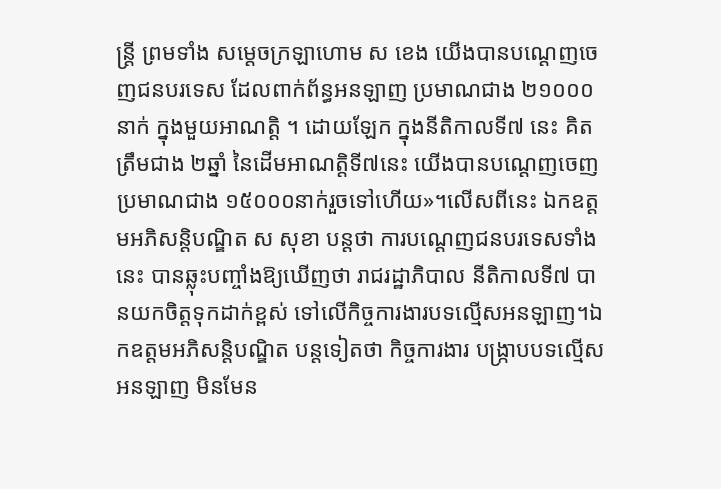ន្ដ្រី ព្រមទាំង សម្ដេចក្រឡាហោម ស ខេង យើងបានបណ្ដេញចេញជនបរទេស ដែលពាក់ព័ន្ធអនឡាញ ប្រមាណជាង ២១០០០នាក់ ក្នុងមួយអាណត្តិ ។ ដោយឡែក ក្នុងនីតិកាលទី៧ នេះ គិតត្រឹមជាង ២ឆ្នាំ នៃដើមអាណត្តិទី៧នេះ យើងបានបណ្ដេញចេញប្រមាណជាង ១៥០០០នាក់រួចទៅហើយ»។លើសពីនេះ ឯកឧត្តមអភិសន្ដិបណ្ឌិត ស សុខា បន្ដថា ការបណ្ដេញជនបរទេសទាំងនេះ បានឆ្លុះបញ្ចាំងឱ្យឃើញថា រាជរដ្ឋាភិបាល នីតិកាលទី៧ បានយកចិត្តទុកដាក់ខ្ពស់ ទៅលើកិច្ចការងារបទល្មើសអនឡាញ។ឯកឧត្តមអភិសន្ដិបណ្ឌិត បន្ដទៀតថា កិច្ចការងារ បង្ក្រាបបទល្មើសអនឡាញ មិនមែន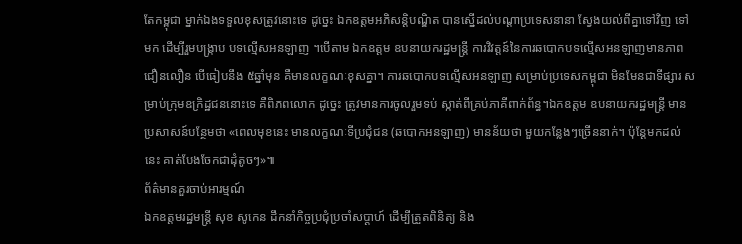តែកម្ពុជា ម្នាក់ឯងទទួលខុសត្រូវនោះទេ ដូច្នេះ ឯកឧត្តមអភិសន្ដិបណ្ឌិត បានស្នើដល់បណ្ដាប្រទេសនានា ស្វែងយល់ពីគ្នាទៅវិញ ទៅមក ដើម្បីរួមបង្ក្រាប បទល្មើសអនឡាញ ។បើតាម ឯកឧត្តម ឧបនាយករដ្ឋមន្ដ្រី ការវិវត្តន៍នៃការឆបោកបទល្មើសអនឡាញមានភាពជឿនលឿន បើធៀបនឹង ៥ឆ្នាំមុន គឺមានលក្ខណៈខុសគ្នា។ ការឆបោកបទល្មើសអនឡាញ សម្រាប់ប្រទេសកម្ពុជា មិនមែនជាទីផ្សារ សម្រាប់ក្រុមឧក្រិដ្ឋជននោះទេ គឺពិភពលោក ដូច្នេះ ត្រូវមានការចូលរួមទប់ ស្កាត់ពីគ្រប់ភាគីពាក់ព័ន្ធ។ឯកឧត្តម ឧបនាយករដ្ឋមន្ដ្រី មានប្រសាសន៍បន្ថែមថា «ពេលមុខនេះ មានលក្ខណៈទីប្រជុំជន (ឆបោកអនឡាញ) មានន័យថា មួយកន្លែងៗច្រើននាក់។ ប៉ុន្ដែមកដល់នេះ គាត់បែងចែកជាដុំតូចៗ»៕
ព័ត៌មានគួរចាប់អារម្មណ៍
ឯកឧត្តមរដ្ឋមន្រ្តី សុខ សូកេន ដឹកនាំកិច្ចប្រជុំប្រចាំសប្ដាហ៍ ដើម្បីត្រួតពិនិត្យ និង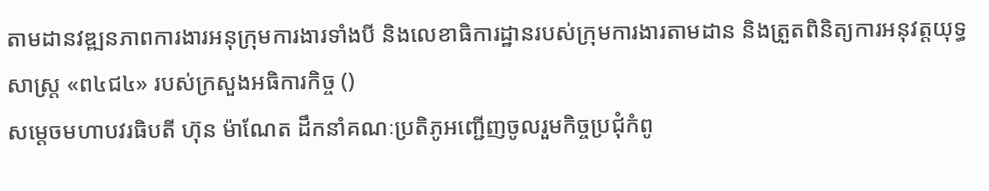តាមដានវឌ្ឍនភាពការងារអនុក្រុមការងារទាំងបី និងលេខាធិការដ្ឋានរបស់ក្រុមការងារតាមដាន និងត្រួតពិនិត្យការអនុវត្តយុទ្ធសាស្រ្ត «ព៤ជ៤» របស់ក្រសួងអធិការកិច្ច ()
សម្តេចមហាបវរធិបតី ហ៊ុន ម៉ាណែត ដឹកនាំគណៈប្រតិភូអញ្ជើញចូលរួមកិច្ចប្រជុំកំពូ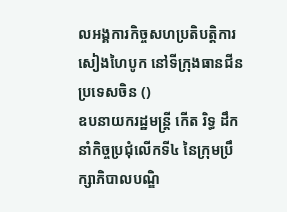លអង្គការកិច្ចសហប្រតិបត្តិការសៀងហៃបូក នៅទីក្រុងធានជីន ប្រទេសចិន ()
ឧបនាយករដ្ឋមន្ត្រី កើត រិទ្ធ ដឹកនាំកិច្ចប្រជុំលើកទី៤ នៃក្រុមប្រឹក្សាភិបាលបណ្ឌិ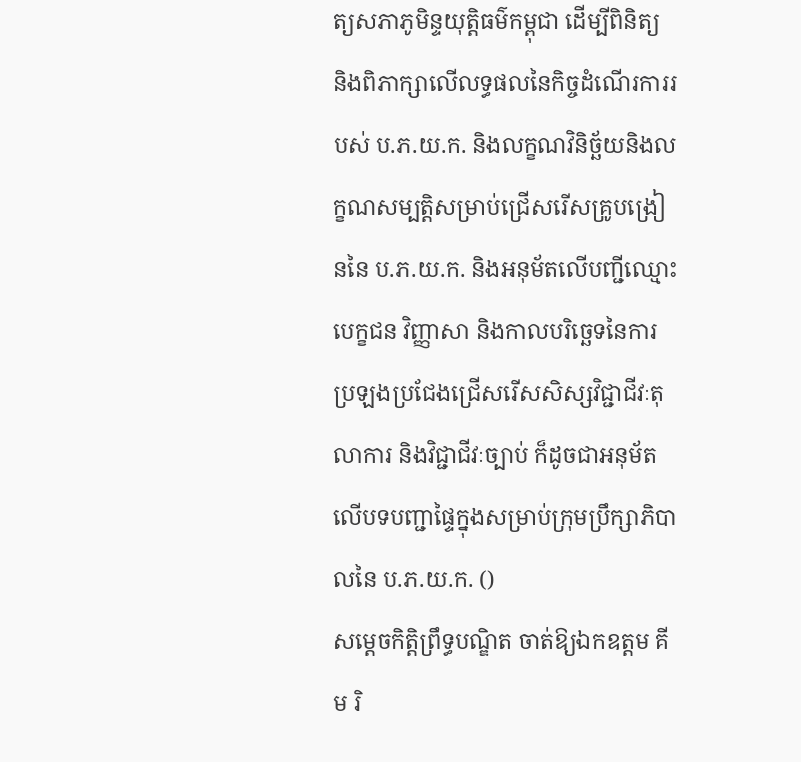ត្យសភាភូមិន្ទយុត្តិធម៌កម្ពុជា ដើម្បីពិនិត្យ និងពិភាក្សាលើលទ្ធផលនៃកិច្ចដំណើរការរបស់ ប.ភ.យ.ក. និងលក្ខណវិនិច្ឆ័យនិងលក្ខណសម្បត្តិសម្រាប់ជ្រើសរើសគ្រូបង្រៀននៃ ប.ភ.យ.ក. និងអនុម័តលើបញ្ជីឈ្មោះបេក្ខជន វិញ្ញាសា និងកាលបរិច្ឆេទនៃការប្រឡងប្រជែងជ្រើសរើសសិស្សវិជ្ជាជីវៈតុលាការ និងវិជ្ជាជីវៈច្បាប់ ក៏ដូចជាអនុម័តលើបទបញ្ជាផ្ទៃក្នុងសម្រាប់ក្រុមប្រឹក្សាភិបាលនៃ ប.ភ.យ.ក. ()
សម្តេចកិត្តិព្រឹទ្ធបណ្ឌិត ចាត់ឱ្យឯកឧត្តម គីម រិ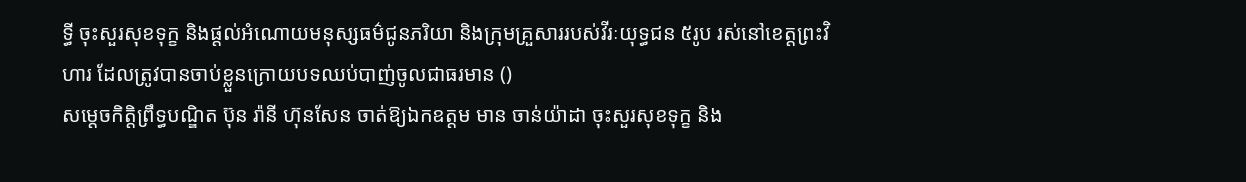ទ្ធី ចុះសួរសុខទុក្ខ និងផ្តល់អំណោយមនុស្សធម៌ជូនភរិយា និងក្រុមគ្រួសាររបស់វីរៈយុទ្ធជន ៥រូប រស់នៅខេត្តព្រះវិហារ ដែលត្រូវបានចាប់ខ្លួនក្រោយបទឈប់បាញ់ចូលជាធរមាន ()
សម្តេចកិត្តិព្រឹទ្ធបណ្ឌិត ប៊ុន រ៉ានី ហ៊ុនសែន ចាត់ឱ្យឯកឧត្តម មាន ចាន់យ៉ាដា ចុះសួរសុខទុក្ខ និង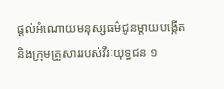ផ្តល់អំណោយមនុស្សធម៌ជូនម្តាយបង្កេីត និងក្រុមគ្រួសាររបស់វីរៈយុទ្ធជន ១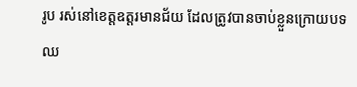រូប រស់នៅខេត្តឧត្តរមានជ័យ ដែលត្រូវបានចាប់ខ្លួនក្រោយបទឈ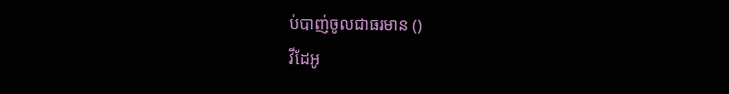ប់បាញ់ចូលជាធរមាន ()
វីដែអូ